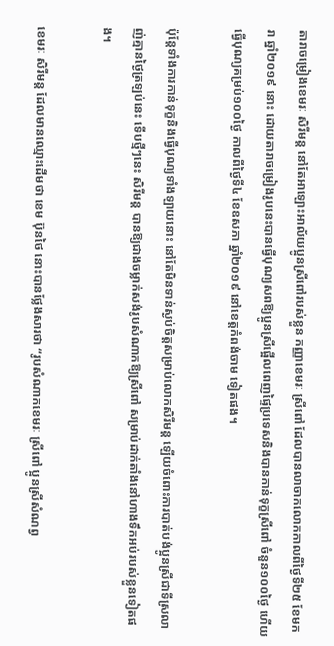តារាចម្រៀងខេមរៈ សិរីមន្ត នៅតែអាឡោះអាល័យប្អូនស្រីពៅរបស់ខ្លួន កញ្ញាខេមរៈ ស្រីពៅ ដែលបានលាចាកលោកកាលពីថ្ងៃទី២៥ ខែមករា ឆ្នាំ២០១៩ នោះ ដោយតារាចម្រៀងរូបនេះបានធ្វើបុណ្យសពឱ្យប្អូនស្រីផ្អើលពេញផ្ទៃប្រទេសនិងបានកាន់ទុក្ខស្រីពៅ ចំនួន១០០ថ្ងៃ ហើយធ្វើបុណ្យគម្រប់១០០ថ្ងៃ កាលពីថ្ងៃទី៤ ខែឧសភា ឆ្នាំ២០១៩ នៅខេត្តកំពង់ចាម ទៀតផង។

ប៉ុន្តែទាំងការកាន់ទុក្ខនិងធ្វើបុណ្យទាំងឡាយនោះ នៅតែមិនទាន់ស្ងប់ចិត្តសម្រាប់លោកសិរីមន្ត ឡើយចំពោះការបាត់បង់ប្អូនស្រីជាទីស្រលាញ់គ្មានថ្ងៃត្រឡប់នេះ ទើបថ្មីៗនេះ សិរីមន្ត បានឱ្យជាងចម្លាក់សង់រូបសំណាកឱ្យស្រីពៅ សម្រាប់ដាក់តាំងនៅហាងទឹកអប់របស់ខ្លួនទៀតផង។

ខេមរៈ សិរីមន្ត ដែលមានឈ្មោះដើមថា ខេម ប៊ុនថៃ នោះបានថ្លែងសារថា “រូបសំណាកខេមរៈ ស្រីពៅ ប្អូនស្រីសំណព្វ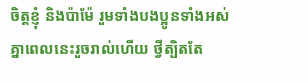ចិត្តខ្ញុំ និងប៉ាម៉ែ រួមទាំងបងប្អូនទាំងអស់គ្នាពេលនេះរួចរាល់ហើយ ថ្វីត្បិតតែ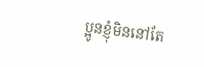ប្អូនខ្ញុំមិននៅតែ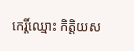កេរ្តិ៍ឈ្មោះ កិត្តិយស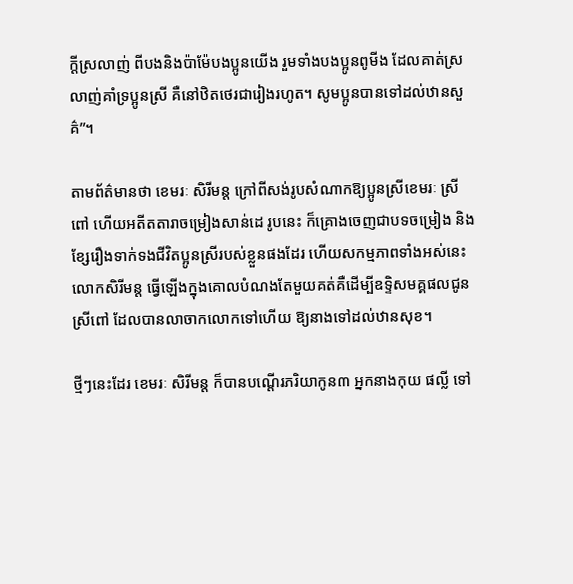ក្តីស្រលាញ់ ពីបងនិងប៉ាម៉ែបងប្អូនយើង រួមទាំងបងប្អូនពូមីង ដែលគាត់ស្រលាញ់គាំទ្រប្អូនស្រី គឺនៅឋិតថេរជារៀងរហូត។ សូមប្អូនបានទៅដល់ឋានសួគ៌”។

តាមព័ត៌មានថា ខេមរៈ សិរីមន្ត ក្រៅពីសង់រូបសំណាកឱ្យប្អូនស្រីខេមរៈ ស្រីពៅ ហើយអតីតតារាចម្រៀងសាន់ដេ រូបនេះ ក៏គ្រោងចេញជាបទចម្រៀង និងខ្សែរឿងទាក់ទងជីវិតប្អូនស្រីរបស់ខ្លួនផងដែរ ហើយសកម្មភាពទាំងអស់នេះលោកសិរីមន្ត ធ្វើឡើងក្នុងគោលបំណងតែមួយគត់គឺដើម្បីឧទ្ទិសមគ្គផលជូនស្រីពៅ ដែលបានលាចាកលោកទៅហើយ ឱ្យនាងទៅដល់ឋានសុខ។

ថ្មីៗនេះដែរ ខេមរៈ សិរីមន្ត ក៏បានបណ្តើរភរិយាកូន៣ អ្នកនាងកុយ ផល្លី ទៅ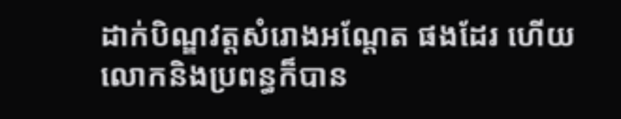ដាក់បិណ្ឌវត្តសំរោងអណ្តែត ផងដែរ ហើយលោកនិងប្រពន្ធក៏បាន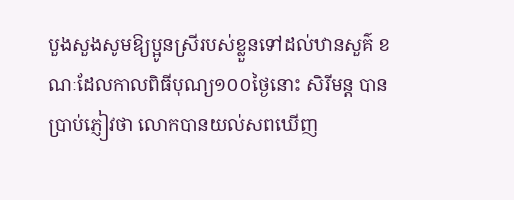បួងសួងសូមឱ្យប្អូនស្រីរបស់ខ្លួនទៅដល់ឋានសួគ៌ ខណៈដែលកាលពិធីបុណ្យ១០០ថ្ងៃនោះ សិរីមន្ត បានប្រាប់ភ្ញៀវថា លោកបានយល់សពឃើញ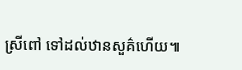ស្រីពៅ ទៅដល់ឋានសួគ៌ហើយ៕